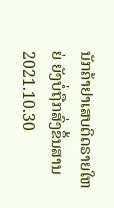ນັກຄ້າຢາເສບຕິດຣາຍໃຫຍ່ ຍັງບໍ່ຖືກສົ່ງຂຶ້ນສານ
2021.10.30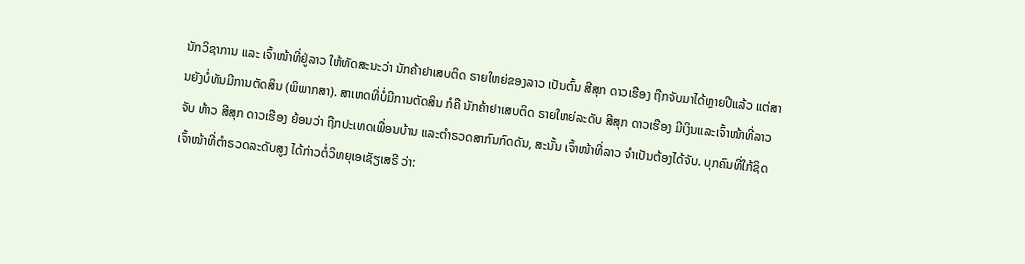ນັກວິຊາການ ແລະ ເຈົ້າໜ້າທີ່ຢູ່ລາວ ໃຫ້ທັດສະນະວ່າ ນັກຄ້າຢາເສບຕິດ ຣາຍໃຫຍ່ຂອງລາວ ເປັນຕົ້ນ ສີສຸກ ດາວເຮືອງ ຖືກຈັບມາໄດ້ຫຼາຍປີແລ້ວ ແຕ່ສານຍັງບໍ່ທັນມີການຕັດສິນ (ພິພາກສາ). ສາເຫດທີ່ບໍ່ມີການຕັດສິນ ກໍຄື ນັກຄ້າຢາເສບຕິດ ຣາຍໃຫຍ່ລະດັບ ສີສຸກ ດາວເຮືອງ ມີເງິນແລະເຈົ້າໜ້າທີ່ລາວຈັບ ທ້າວ ສີສຸກ ດາວເຮືອງ ຍ້ອນວ່າ ຖືກປະເທດເພື່ອນບ້ານ ແລະຕຳຣວດສາກົນກົດດັນ, ສະນັ້ນ ເຈົ້າໜ້າທີ່ລາວ ຈຳເປັນຕ້ອງໄດ້ຈັບ. ບຸກຄົນທີ່ໃກ້ຊິດ ເຈົ້າໜ້າທີ່ຕຳຣວດລະດັບສູງ ໄດ້ກ່າວຕໍ່ວິທຍຸເອເຊັຽເສຣີ ວ່າ: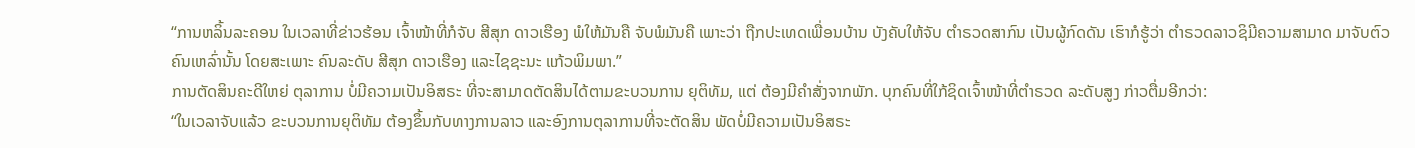“ການຫລິ້ນລະຄອນ ໃນເວລາທີ່ຂ່າວຮ້ອນ ເຈົ້າໜ້າທີ່ກໍຈັບ ສີສຸກ ດາວເຮືອງ ພໍໃຫ້ມັນຄື ຈັບພໍມັນຄື ເພາະວ່າ ຖືກປະເທດເພື່ອນບ້ານ ບັງຄັບໃຫ້ຈັບ ຕຳຣວດສາກົນ ເປັນຜູ້ກົດດັນ ເຮົາກໍຮູ້ວ່າ ຕຳຣວດລາວຊິມີຄວາມສາມາດ ມາຈັບຕົວຄົນເຫລົ່ານັ້ນ ໂດຍສະເພາະ ຄົນລະດັບ ສີສຸກ ດາວເຮືອງ ແລະໄຊຊະນະ ແກ້ວພິມພາ.”
ການຕັດສິນຄະດີໃຫຍ່ ຕຸລາການ ບໍ່ມີຄວາມເປັນອິສຣະ ທີ່ຈະສາມາດຕັດສິນໄດ້ຕາມຂະບວນການ ຍຸຕິທັມ, ແຕ່ ຕ້ອງມີຄຳສັ່ງຈາກພັກ. ບຸກຄົນທີ່ໃກ້ຊິດເຈົ້າໜ້າທີ່ຕຳຣວດ ລະດັບສູງ ກ່າວຕື່ມອີກວ່າ:
“ໃນເວລາຈັບແລ້ວ ຂະບວນການຍຸຕິທັມ ຕ້ອງຂຶ້ນກັບທາງການລາວ ແລະອົງການຕຸລາການທີ່ຈະຕັດສິນ ພັດບໍ່ມີຄວາມເປັນອິສຣະ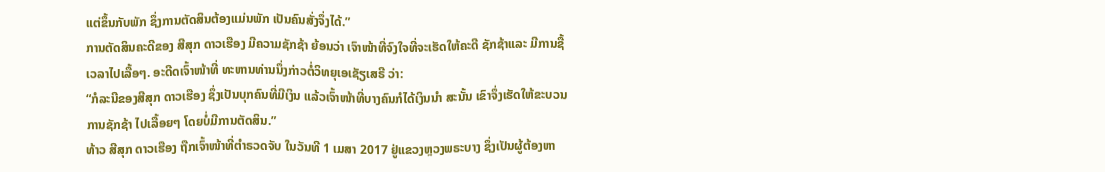ແຕ່ຂຶ້ນກັບພັກ ຊຶ່ງການຕັດສິນຕ້ອງແມ່ນພັກ ເປັນຄົນສັ່ງຈຶ່ງໄດ້.”
ການຕັດສິນຄະດີຂອງ ສີສຸກ ດາວເຮືອງ ມີຄວາມຊັກຊ້າ ຍ້ອນວ່າ ເຈົາໜ້າທີ່ຈົງໃຈທີ່ຈະເຮັດໃຫ້ຄະດີ ຊັກຊ້າແລະ ມີການຊື້ເວລາໄປເລື້ອໆ. ອະດີດເຈົ້າໜ້າທີ່ ທະຫານທ່ານນຶ່ງກ່າວຕໍ່ວິທຍຸເອເຊັຽເສຣີ ວ່າ:
“ກໍລະນີຂອງສີສຸກ ດາວເຮືອງ ຊຶ່ງເປັນບຸກຄົນທີ່ມີເງິນ ແລ້ວເຈົ້າໜ້າທີ່ບາງຄົນກໍໄດ້ເງິນນຳ ສະນັ້ນ ເຂົາຈຶ່ງເຮັດໃຫ້ຂະບວນການຊັກຊ້າ ໄປເລື້ອຍໆ ໂດຍບໍ່ມີການຕັດສິນ.”
ທ້າວ ສີສຸກ ດາວເຮືອງ ຖືກເຈົ້າໜ້າທີ່ຕຳຣວດຈັບ ໃນວັນທີ 1 ເມສາ 2017 ຢູ່ແຂວງຫຼວງພຣະບາງ ຊຶ່ງເປັນຜູ້ຕ້ອງຫາ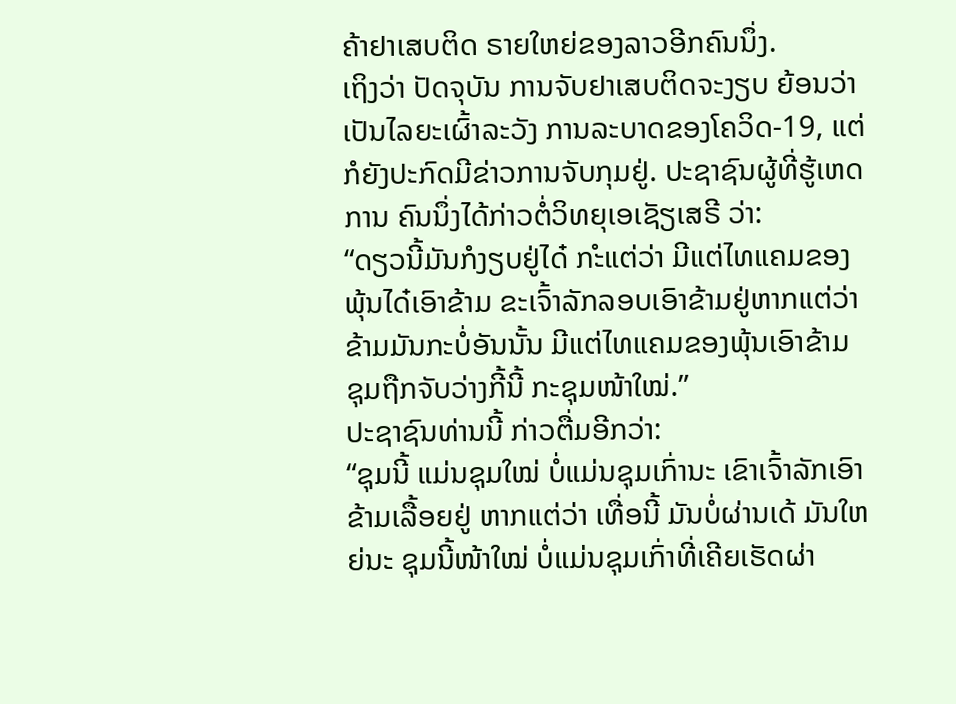ຄ້າຢາເສບຕິດ ຣາຍໃຫຍ່ຂອງລາວອີກຄົນນຶ່ງ.
ເຖິງວ່າ ປັດຈຸບັນ ການຈັບຢາເສບຕິດຈະງຽບ ຍ້ອນວ່າ ເປັນໄລຍະເຜົ້າລະວັງ ການລະບາດຂອງໂຄວິດ-19, ແຕ່ກໍຍັງປະກົດມີຂ່າວການຈັບກຸມຢູ່. ປະຊາຊົນຜູ້ທີ່ຮູ້ເຫດການ ຄົນນຶ່ງໄດ້ກ່າວຕໍ່ວິທຍຸເອເຊັຽເສຣີ ວ່າ:
“ດຽວນີ້ມັນກໍງຽບຢູ່ໄດ໋ ກະໍແຕ່ວ່າ ມີແຕ່ໄທແຄມຂອງພຸ້ນໄດ໋ເອົາຂ້າມ ຂະເຈົ້າລັກລອບເອົາຂ້າມຢູ່ຫາກແຕ່ວ່າ ຂ້າມມັນກະບໍ່ອັນນັ້ນ ມີແຕ່ໄທແຄມຂອງພຸ້ນເອົາຂ້າມ ຊຸມຖືກຈັບວ່າງກີ້ນີ້ ກະຊຸມໜ້າໃໝ່.”
ປະຊາຊົນທ່ານນີ້ ກ່າວຕື່ມອີກວ່າ:
“ຊຸມນີ້ ແມ່ນຊຸມໃໝ່ ບໍ່ແມ່ນຊຸມເກົ່ານະ ເຂົາເຈົ້າລັກເອົາຂ້າມເລື້ອຍຢູ່ ຫາກແຕ່ວ່າ ເທື່ອນີ້ ມັນບໍ່ຜ່ານເດ້ ມັນໃຫຍ່ນະ ຊຸມນີ້ໜ້າໃໝ່ ບໍ່ແມ່ນຊຸມເກົ່າທີ່ເຄີຍເຮັດຜ່າ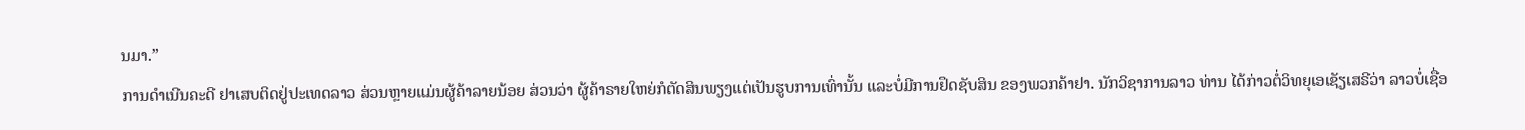ນມາ.”
ການດຳເນີນຄະດີ ຢາເສບຕິດຢູ່ປະເທດລາວ ສ່ວນຫຼາຍແມ່ນຜູ້ຄ້າລາຍນ້ອຍ ສ່ວນວ່າ ຜູ້ຄ້າຣາຍໃຫຍ່ກໍຕັດສິນພຽງແຕ່ເປັນຮູບການເທົ່ານັ້ນ ແລະບໍ່ມີການຢຶດຊັບສິນ ຂອງພວກຄ້າຢາ. ນັກວິຊາການລາວ ທ່ານ ໄດ້ກ່າວຕໍ່ວິທຍຸເອເຊັຽເສຣີວ່າ ລາວບໍ່ເຊື່ອ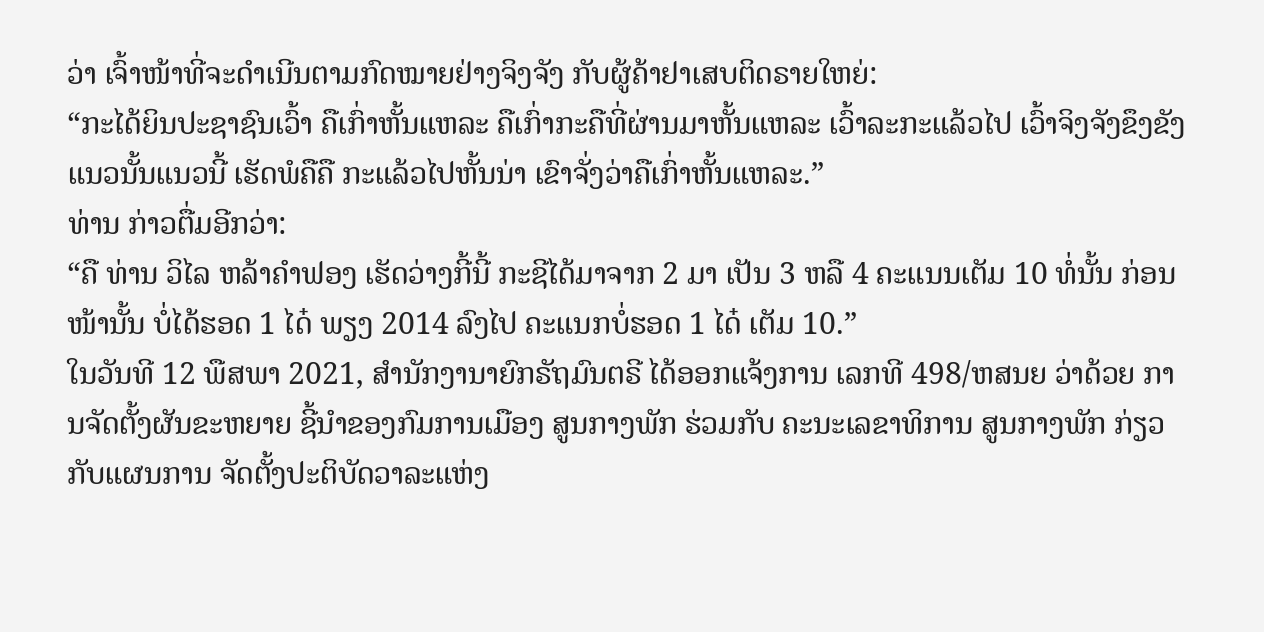ວ່າ ເຈົ້າໜ້າທີ່ຈະດຳເນີນຕາມກົດໝາຍຢ່າງຈິງຈັງ ກັບຜູ້ຄ້າຢາເສບຕິດຣາຍໃຫຍ່:
“ກະໄດ້ຍິນປະຊາຊົນເວົ້າ ຄືເກົ່າຫັ້ນແຫລະ ຄືເກົ່າກະຄືທີ່ຜ່ານມາຫັ້ນແຫລະ ເວົ້າລະກະແລ້ວໄປ ເວົ້າຈິງຈັງຂຶງຂັງແນວນັ້ນແນວນີ້ ເຮັດພໍຄືຄື ກະແລ້ວໄປຫັ້ນນ່າ ເຂົາຈັ່ງວ່າຄືເກົ່າຫັ້ນແຫລະ.”
ທ່ານ ກ່າວຕື່ມອີກວ່າ:
“ຄື ທ່ານ ວິໄລ ຫລ້າຄຳຟອງ ເຮັດວ່າງກີ້ນີ້ ກະຊີໄດ້ມາຈາກ 2 ມາ ເປັນ 3 ຫລື 4 ຄະແນນເຕັມ 10 ທໍ່ນັ້ນ ກ່ອນໜ້ານັ້ນ ບໍ່ໄດ້ຮອດ 1 ໄດ໋ ພຽງ 2014 ລົງໄປ ຄະແນກບໍ່ຮອດ 1 ໄດ໋ ເຕັມ 10.”
ໃນວັນທີ 12 ພືສພາ 2021, ສຳນັກງານາຍົກຣັຖມົນຕຣີ ໄດ້ອອກແຈ້ງການ ເລກທີ 498/ຫສນຍ ວ່າດ້ວຍ ການຈັດຕັ້ງຜັນຂະຫຍາຍ ຊີ້ນຳຂອງກົມການເມືອງ ສູນກາງພັກ ຮ່ວມກັບ ຄະນະເລຂາທິການ ສູນກາງພັກ ກ່ຽວກັບແຜນການ ຈັດຕັ້ງປະຕິບັດວາລະແຫ່ງ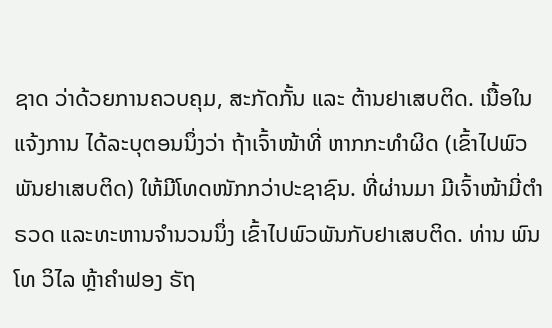ຊາດ ວ່າດ້ວຍການຄວບຄຸມ, ສະກັດກັ້ນ ແລະ ຕ້ານຢາເສບຕິດ. ເນື້ອໃນແຈ້ງການ ໄດ້ລະບຸຕອນນຶ່ງວ່າ ຖ້າເຈົ້າໜ້າທີ່ ຫາກກະທຳຜິດ (ເຂົ້າໄປພົວພັນຢາເສບຕິດ) ໃຫ້ມີໂທດໜັກກວ່າປະຊາຊົນ. ທີ່ຜ່ານມາ ມີເຈົ້າໜ້າມີ່ຕຳຣວດ ແລະທະຫານຈຳນວນນຶ່ງ ເຂົ້າໄປພົວພັນກັບຢາເສບຕິດ. ທ່ານ ພົນໂທ ວິໄລ ຫຼ້າຄຳຟອງ ຣັຖ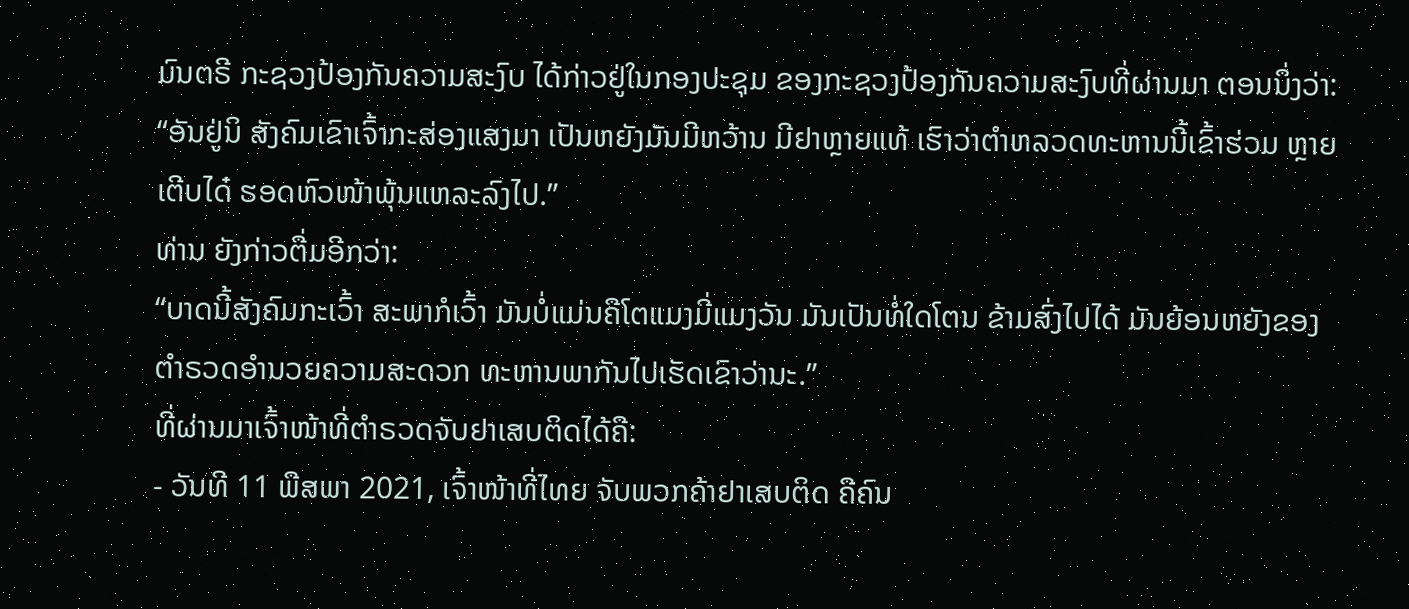ມົນຕຣີ ກະຊວງປ້ອງກັນຄວາມສະງົບ ໄດ້ກ່າວຢູ່ໃນກອງປະຊຸມ ຂອງກະຊວງປ້ອງກັນຄວາມສະງົບທີ່ຜ່ານມາ ຕອນນຶ່ງວ່າ:
“ອັນຢູ່ນິ ສັງຄົມເຂົາເຈົ້າກະສ່ອງແສງມາ ເປັນຫຍັງມັນມີຫວ້ານ ມີຢາຫຼາຍແທ້ ເຮົາວ່າຕຳຫລວດທະຫານນີ້ເຂົ້າຮ່ວມ ຫຼາຍເຕີບໄດ໋ ຮອດຫົວໜ້າພຸ້ນແຫລະລົງໄປ.”
ທ່ານ ຍັງກ່າວຕື່ມອີກວ່າ:
“ບາດນີ້ສັງຄົມກະເວົ້າ ສະພາກໍເວົ້າ ມັນບໍ່ແມ່ນຄືໂຕແມງມີ່ແມງວັນ ມັນເປັນທໍ່ໃດໂຕນ ຂ້າມສົ່ງໄປໄດ້ ມັນຍ້ອນຫຍັງຂອງຕຳຣວດອຳນວຍຄວາມສະດວກ ທະຫານພາກັນໄປເຮັດເຂົາວ່ານະ.”
ທີ່ຜ່ານມາເຈົ້າໜ້າທີ່ຕຳຣວດຈັບຢາເສບຕິດໄດ້ຄື:
- ວັນທີ 11 ພືສພາ 2021, ເຈົ້າໜ້າທີ່ໄທຍ ຈັບພວກຄ້າຢາເສບຕິດ ຄືຄົນ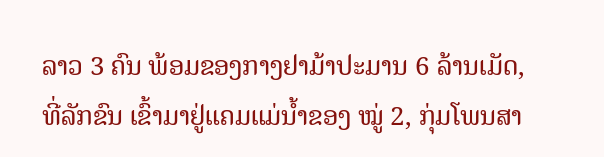ລາວ 3 ຄົນ ພ້ອມຂອງກາງຢາມ້າປະມານ 6 ລ້ານເມັດ, ທີ່ລັກຂົນ ເຂົ້າມາຢູ່ແຄມແມ່ນໍ້າຂອງ ໝູ່ 2, ກຸ່ມໂພນສາ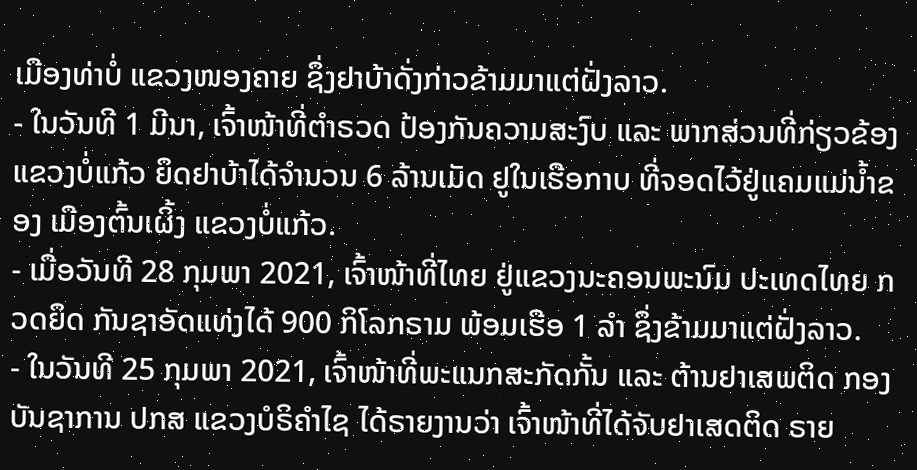ເມືອງທ່າບໍ່ ແຂວງໜອງຄາຍ ຊຶ່ງຢາບ້າດັ່ງກ່າວຂ້າມມາແຕ່ຝັ່ງລາວ.
- ໃນວັນທີ 1 ມີນາ, ເຈົ້າໜ້າທີ່ຕໍາຣວດ ປ້ອງກັນຄວາມສະງົບ ແລະ ພາກສ່ວນທີ່ກ່ຽວຂ້ອງ ແຂວງບໍ່ແກ້ວ ຍຶດຢາບ້າໄດ້ຈໍານວນ 6 ລ້ານເມັດ ຢູໃນເຮືອກາບ ທີ່ຈອດໄວ້ຢູ່ແຄມແມ່ນໍ້າຂອງ ເມືອງຕົ້ນເຜິ້ງ ແຂວງບໍ່ແກ້ວ.
- ເມື່ອວັນທີ 28 ກຸມພາ 2021, ເຈົ້າໜ້າທີ່ໄທຍ ຢູ່ແຂວງນະຄອນພະນົມ ປະເທດໄທຍ ກວດຍຶດ ກັນຊາອັດແທ່ງໄດ້ 900 ກິໂລກຣາມ ພ້ອມເຮືອ 1 ລຳ ຊຶ່ງຂ້າມມາແຕ່ຝັ່ງລາວ.
- ໃນວັນທີ 25 ກຸມພາ 2021, ເຈົ້າໜ້າທີ່ພະແນກສະກັດກັ້ນ ແລະ ຕ້ານຢາເສພຕິດ ກອງບັນຊາການ ປກສ ແຂວງບໍຣິຄໍາໄຊ ໄດ້ຣາຍງານວ່າ ເຈົ້າໜ້າທີ່ໄດ້ຈັບຢາເສດຕິດ ຣາຍ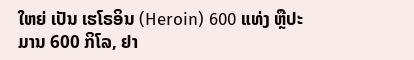ໃຫຍ່ ເປັນ ເຮໂຣອິນ (Heroin) 600 ແທ່ງ ຫຼືປະມານ 600 ກິໂລ, ຢາ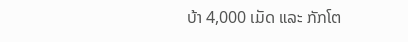ບ້າ 4,000 ເມັດ ແລະ ກັກໂຕ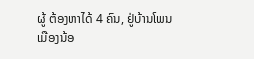ຜູ້ ຕ້ອງຫາໄດ້ 4 ຄົນ, ຢູ່ບ້ານໂພນເມືອງນ້ອ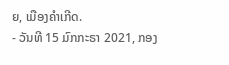ຍ, ເມືອງຄໍາເກີດ.
- ວັນທີ 15 ມົກກະຣາ 2021, ກອງ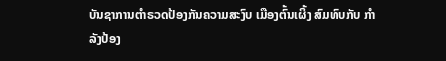ບັນຊາການຕຳຣວດປ້ອງກັນຄວາມສະງົບ ເມືອງຕົ້ນເຜິ້ງ ສົມທົບກັບ ກຳລັງປ້ອງ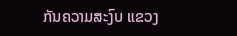ກັນຄວາມສະງົບ ແຂວງ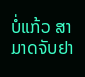ບໍ່ແກ້ວ ສາມາດຈັບຢາ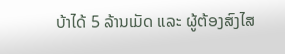ບ້າໄດ້ 5 ລ້ານເມັດ ແລະ ຜູ້ຕ້ອງສົງໄສ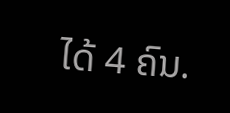ໄດ້ 4 ຄົນ.